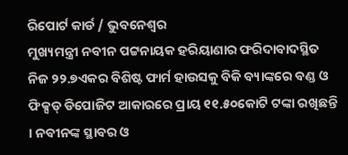ରିପୋର୍ଟ କାର୍ଡ / ଭୁବନେଶ୍ୱର
ମୁଖ୍ୟମନ୍ତ୍ରୀ ନବୀନ ପଟ୍ଟନାୟକ ହରିୟାଣାର ଫରିଦାବାଦସ୍ଥିତ ନିଜ ୨୨.୭ଏକର ବିଶିଷ୍ଟ ଫାର୍ମ ହାଉସକୁ ବିକି ବ୍ୟାଙ୍କରେ ବଣ୍ଡ ଓ ଫିକ୍ସଡ୍ ଡିପୋଜିଟ ଆକାରରେ ପ୍ରାୟ ୧୧.୫୦କୋଟି ଟଙ୍କା ରଖିଛନ୍ତି । ନବୀନଙ୍କ ସ୍ଥାବର ଓ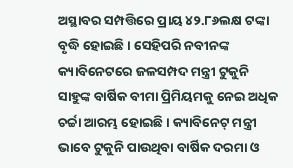ଅସ୍ଥାବର ସମ୍ପତ୍ତିରେ ପ୍ରାୟ ୪୨.୮୬ଲକ୍ଷ ଟଙ୍କା ବୃଦ୍ଧି ହୋଇଛି । ସେହିପରି ନବୀନଙ୍କ କ୍ୟାବିନେଟରେ ଜଳସମ୍ପଦ ମନ୍ତ୍ରୀ ଟୁକୁନି ସାହୁଙ୍କ ବାର୍ଷିକ ବୀମା ପ୍ରିମିୟମକୁ ନେଇ ଅଧିକ ଚର୍ଚ୍ଚା ଆରମ୍ଭ ହୋଇଛି । କ୍ୟାବିନେଟ୍ ମନ୍ତ୍ରୀ ଭାବେ ଟୁକୁନି ପାଉଥିବା ବାର୍ଷିକ ଦରମା ଓ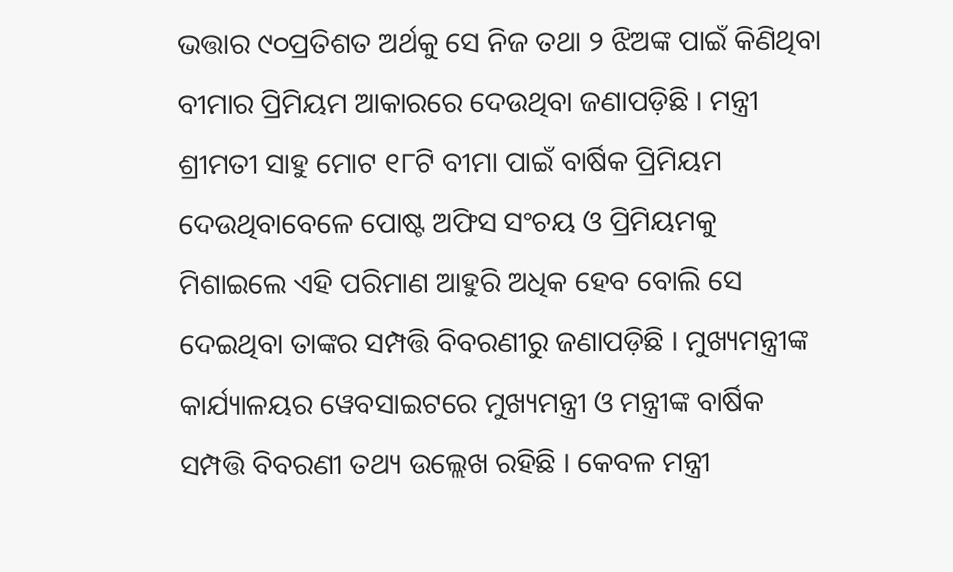ଭତ୍ତାର ୯୦ପ୍ରତିଶତ ଅର୍ଥକୁ ସେ ନିଜ ତଥା ୨ ଝିଅଙ୍କ ପାଇଁ କିଣିଥିବା ବୀମାର ପ୍ରିମିୟମ ଆକାରରେ ଦେଉଥିବା ଜଣାପଡ଼ିଛି । ମନ୍ତ୍ରୀ ଶ୍ରୀମତୀ ସାହୁ ମୋଟ ୧୮ଟି ବୀମା ପାଇଁ ବାର୍ଷିକ ପ୍ରିମିୟମ ଦେଉଥିବାବେଳେ ପୋଷ୍ଟ ଅଫିସ ସଂଚୟ ଓ ପ୍ରିମିୟମକୁ ମିଶାଇଲେ ଏହି ପରିମାଣ ଆହୁରି ଅଧିକ ହେବ ବୋଲି ସେ ଦେଇଥିବା ତାଙ୍କର ସମ୍ପତ୍ତି ବିବରଣୀରୁ ଜଣାପଡ଼ିଛି । ମୁଖ୍ୟମନ୍ତ୍ରୀଙ୍କ କାର୍ଯ୍ୟାଳୟର ୱେବସାଇଟରେ ମୁଖ୍ୟମନ୍ତ୍ରୀ ଓ ମନ୍ତ୍ରୀଙ୍କ ବାର୍ଷିକ ସମ୍ପତ୍ତି ବିବରଣୀ ତଥ୍ୟ ଉଲ୍ଲେଖ ରହିଛି । କେବଳ ମନ୍ତ୍ରୀ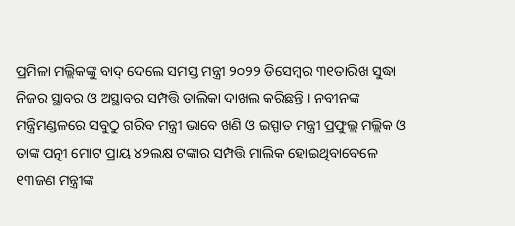ପ୍ରମିଳା ମଲ୍ଲିକଙ୍କୁ ବାଦ୍ ଦେଲେ ସମସ୍ତ ମନ୍ତ୍ରୀ ୨୦୨୨ ଡିସେମ୍ବର ୩୧ତାରିଖ ସୁଦ୍ଧା ନିଜର ସ୍ଥାବର ଓ ଅସ୍ଥାବର ସମ୍ପତ୍ତି ତାଲିକା ଦାଖଲ କରିଛନ୍ତି । ନବୀନଙ୍କ ମନ୍ତ୍ରିମଣ୍ଡଳରେ ସବୁଠୁ ଗରିବ ମନ୍ତ୍ରୀ ଭାବେ ଖଣି ଓ ଇସ୍ପାତ ମନ୍ତ୍ରୀ ପ୍ରଫୁଲ୍ଲ ମଲ୍ଲିକ ଓ ତାଙ୍କ ପତ୍ନୀ ମୋଟ ପ୍ରାୟ ୪୨ଲକ୍ଷ ଟଙ୍କାର ସମ୍ପତ୍ତି ମାଲିକ ହୋଇଥିବାବେଳେ ୧୩ଜଣ ମନ୍ତ୍ରୀଙ୍କ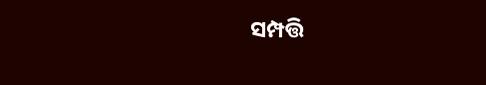ସମ୍ପତ୍ତି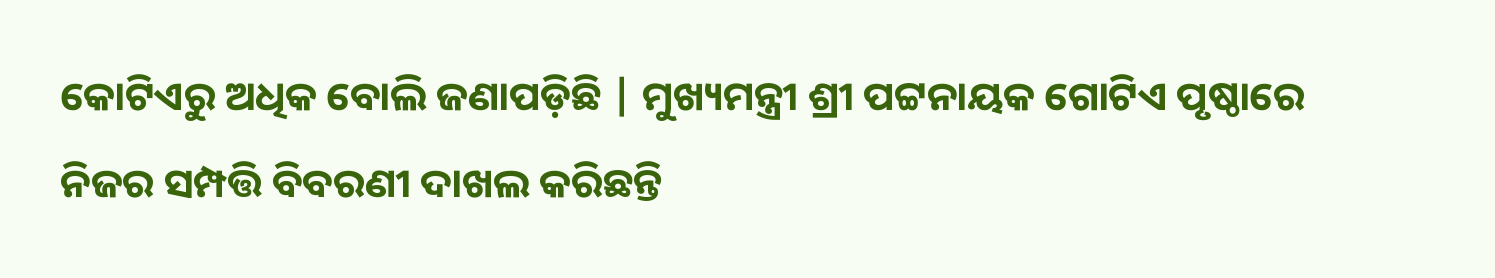କୋଟିଏରୁ ଅଧିକ ବୋଲି ଜଣାପଡ଼ିଛି | ମୁଖ୍ୟମନ୍ତ୍ରୀ ଶ୍ରୀ ପଟ୍ଟନାୟକ ଗୋଟିଏ ପୃଷ୍ଠାରେ ନିଜର ସମ୍ପତ୍ତି ବିବରଣୀ ଦାଖଲ କରିଛନ୍ତି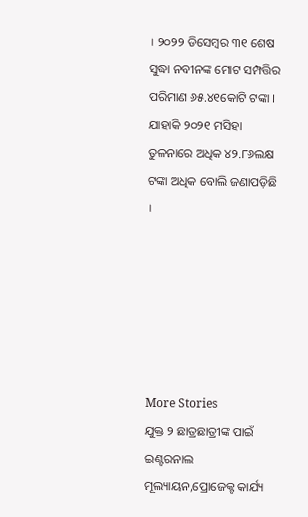। ୨୦୨୨ ଡିସେମ୍ବର ୩୧ ଶେଷ ସୁଦ୍ଧା ନବୀନଙ୍କ ମୋଟ ସମ୍ପତ୍ତିର ପରିମାଣ ୬୫.୪୧କୋଟି ଟଙ୍କା । ଯାହାକି ୨୦୨୧ ମସିହା ତୁଳନାରେ ଅଧିକ ୪୨.୮୬ଲକ୍ଷ ଟଙ୍କା ଅଧିକ ବୋଲି ଜଣାପଡ଼ିଛି ।






More Stories
ଯୁକ୍ତ ୨ ଛାତ୍ରଛାତ୍ରୀଙ୍କ ପାଇଁ ଇଣ୍ଟରନାଲ ମୂଲ୍ୟାୟନ,ପ୍ରୋଜେକ୍ଟ କାର୍ଯ୍ୟ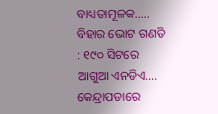ବାଧ୍ୟତାମୂଳକ…..
ବିହାର ଭୋଟ ଗଣତି : ୧୯୦ ସିଟରେ ଆଗୁଆ ଏନଡିଏ….
କେନ୍ଦ୍ରାପଡାରେ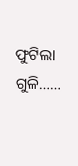ଫୁଟିଲା ଗୁଳି……